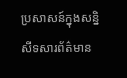ប្រសាសន៍ក្នុងសន្និសីទសារព័ត៌មាន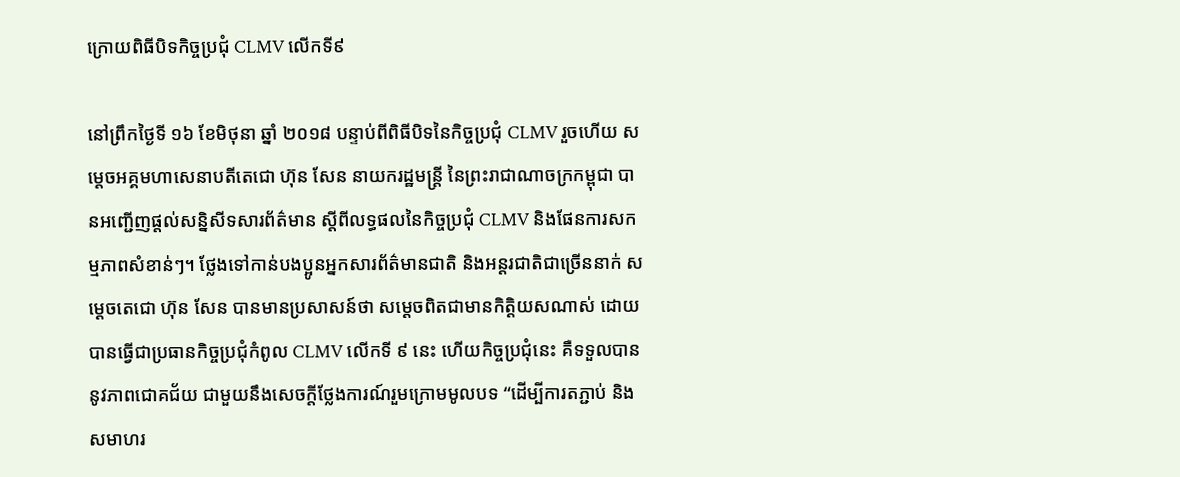ក្រោយពិធីបិទកិច្ចប្រជុំ CLMV លើកទី៩

នៅព្រឹកថ្ងៃទី ១៦ ខែមិថុនា ឆ្នាំ ២០១៨ បន្ទាប់ពីពិធីបិទនៃកិច្ចប្រជុំ CLMV រួចហើយ សម្តេចអគ្គមហាសេនាបតីតេជោ ហ៊ុន សែន នាយករដ្ឋមន្ត្រី នៃព្រះរាជាណាចក្រកម្ពុជា បានអញ្ជើញផ្តល់សន្និសីទសារព័ត៌មាន ស្តីពីលទ្ធផលនៃកិច្ចប្រជុំ CLMV និងផែនការសកម្មភាពសំខាន់ៗ។ ថ្លែងទៅកាន់បងប្អូនអ្នកសារព័ត៌មានជាតិ និងអន្តរជាតិជាច្រើននាក់ សម្តេចតេជោ ហ៊ុន សែន បានមានប្រសាសន៍ថា សម្តេចពិតជាមានកិត្តិយសណាស់ ដោយបានធ្វើជាប្រធានកិច្ចប្រជុំកំពូល CLMV លើកទី ៩ នេះ ហើយកិច្ចប្រជុំនេះ គឺទទួលបាននូវភាពជោគជ័យ ជាមួយនឹងសេចក្តីថ្លែងការណ៍រួមក្រោមមូលបទ “ដើម្បីការតភ្ជាប់ និងសមាហរ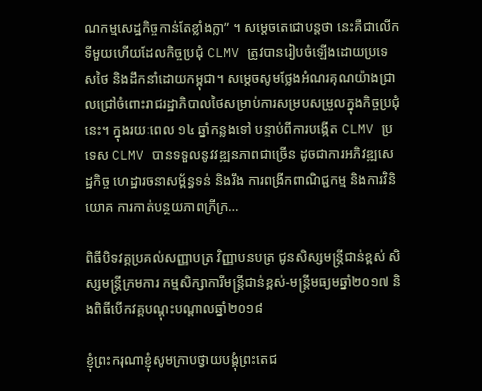ណកម្មសេដ្ឋកិច្ចកាន់តែខ្លាំងក្លា” ។ សម្តេចតេជោបន្តថា នេះគឺជាលើកទីមួយហើយដែលកិច្ចប្រជុំ CLMV ត្រូវបានរៀបចំឡើងដោយប្រទេសថៃ និងដឹកនាំដោយកម្ពុជា។ សម្តេចសូមថ្លែងអំណរគុណយ៉ាងជ្រាលជ្រៅចំពោះរាជរដ្ឋាភិបាលថៃសម្រាប់ការសម្របសម្រួលក្នុងកិច្ចប្រជុំនេះ។ ក្នុងរយៈពេល ១៤ ឆ្នាំកន្លងទៅ បន្ទាប់ពីការបង្កើត CLMV ប្រទេស CLMV បានទទួលនូវវឌ្ឍនភាពជាច្រើន ដូចជាការអភិវឌ្ឍសេដ្ឋកិច្ច ហេដ្ឋារចនាសម្ព័ន្ធទន់ និងរឹង ការពង្រីកពាណិជ្ជកម្ម និងការវិនិយោគ ការកាត់បន្ថយភាពក្រីក្រ…

ពិធីបិទវគ្គប្រគល់សញ្ញាបត្រ វិញ្ញាបនបត្រ ជូនសិស្សមន្ត្រីជាន់ខ្ពស់ សិស្សមន្ត្រីក្រមការ កម្មសិក្សាការីមន្ត្រីជាន់ខ្ពស់-មន្ត្រីមធ្យមឆ្នាំ២០១៧ និងពិធីបើកវគ្គបណ្ដុះបណ្ដាលឆ្នាំ២០១៨

ខ្ញុំព្រះករុណាខ្ញុំសូមក្រាបថ្វាយបង្គុំព្រះតេជ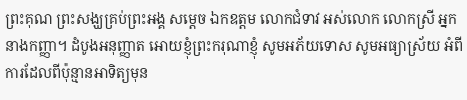ព្រះគុណ ព្រះសង្ឃគ្រប់ព្រះអង្គ សម្ដេច ឯកឧត្តម លោកជំទាវ អស់លោក លោកស្រី អ្នកនាងកញ្ញា។ ដំបូងអនុញ្ញាត អោយខ្ញុំព្រះករុណាខ្ញុំ សូមអភ័យទោស សូមអធ្យាស្រ័យ អំពីការដែលពីប៉ុន្មានអាទិត្យមុន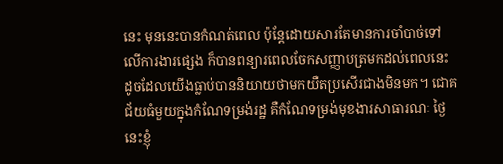នេះ មុននេះបានកំណត់ពេល ប៉ុន្តែដោយសារតែមានការចាំបាច់ទៅលើការងារផ្សេង ក៏បានពន្យារពេលចែកសញ្ញាបត្រមកដល់ពេលនេះ ដូចដែលយើងធ្លាប់បាននិយាយថាមកយឺតប្រសើរជាងមិនមក។ ជោគជ័យធំមួយក្នុងកំណែទម្រង់រដ្ឋ គឺកំណែទម្រង់មុខងារសាធារណៈ ថ្ងៃនេះខ្ញុំ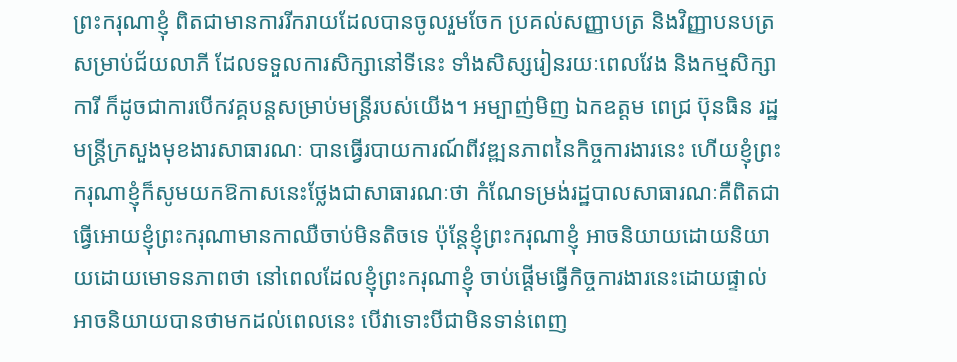ព្រះករុណាខ្ញុំ ពិតជាមានការរីករាយដែលបានចូលរួមចែក ប្រគល់សញ្ញាបត្រ និងវិញ្ញាបនបត្រសម្រាប់ជ័យលាភី ដែលទទួលការសិក្សានៅទីនេះ ទាំងសិស្សរៀនរយៈពេលវែង និងកម្មសិក្សាការី ក៏ដូចជាការបើកវគ្គបន្តសម្រាប់មន្ត្រីរបស់យើង។ អម្បាញ់មិញ ឯកឧត្តម ពេជ្រ ប៊ុនធិន រដ្ឋមន្រ្តីក្រសួងមុខងារសាធារណៈ បានធ្វើរបាយការណ៍ពីវឌ្ឍនភាពនៃកិច្ចការងារនេះ ហើយខ្ញុំព្រះករុណាខ្ញុំក៏សូមយកឱកាសនេះថ្លែងជាសាធារណៈថា កំណែទម្រង់រដ្ឋបាលសាធារណៈគឺពិតជាធ្វើអោយខ្ញុំព្រះករុណាមានកាឈឺចាប់មិនតិចទេ ប៉ុន្តែខ្ញុំព្រះករុណាខ្ញុំ អាចនិយាយដោយនិយាយដោយមោទនភាពថា នៅពេលដែលខ្ញុំព្រះករុណាខ្ញុំ ចាប់ផ្ដើមធ្វើកិច្ចការងារនេះដោយផ្ទាល់ អាចនិយាយបានថាមកដល់ពេលនេះ បើវាទោះបីជាមិនទាន់ពេញ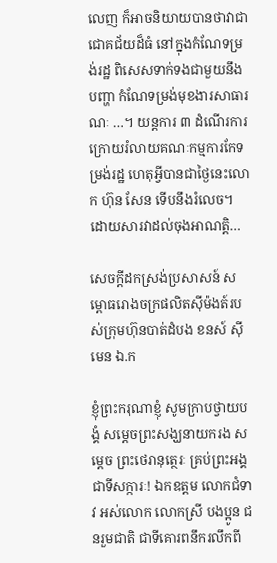លេញ ក៏អាចនិយាយបានថាវាជាជោគជ័យដ៏ធំ នៅក្នុងកំណែទម្រង់រដ្ឋ ពិសេសទាក់ទងជាមួយនឹងបញ្ហា កំណែទម្រង់មុខងារសាធារណៈ …។ យន្តការ ៣ ដំណើរការ ក្រោយរំលាយគណៈកម្មការកែទម្រង់រដ្ឋ ហេតុអ្វីបានជាថ្ងៃនេះលោក ហ៊ុន សែន ទើបនឹងរំលេច។ ដោយសារវាដល់ចុងអាណត្តិ…

សេចក្តីដកស្រង់ប្រសាសន៍ សម្ពោធរោងចក្រផលិតស៊ីម៉ងត៍របស់ក្រុមហ៊ុនបាត់ដំបង ខនស៍ ស៊ីមេន ឯ.ក

ខ្ញុំព្រះករុណាខ្ញុំ សូមក្រាបថ្វាយបង្គំ សម្តេចព្រះសង្ឃនាយករង សម្តេច ព្រះថេរានុត្ថេរៈ គ្រប់ព្រះអង្គ ជាទីសក្ការៈ! ឯកឧត្តម លោកជំទាវ អស់លោក លោកស្រី បងប្អូន ជនរួមជាតិ ជាទីគោរពនឹករលឹកពី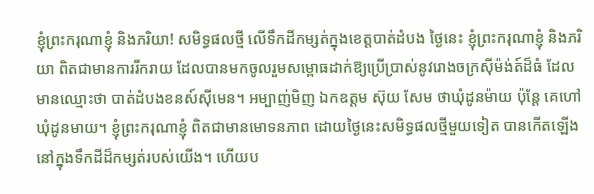ខ្ញុំព្រះករុណាខ្ញុំ និងភរិយា! សមិទ្ធផលថ្មី លើទឹកដីកម្សត់ក្នុងខេត្តបាត់ដំបង ថ្ងៃនេះ ខ្ញុំព្រះករុណាខ្ញុំ និងភរិយា ពិតជាមានការរីករាយ ដែលបានមកចូលរួមសម្ពោធដាក់ឱ្យប្រើប្រាស់នូវរោងចក្រស៊ីម៉ង់ត៍ដ៏ធំ ដែលមានឈ្មោះថា បាត់ដំបងខនស៍ស៊ីមេន។ អម្បាញ់មិញ ឯកឧត្តម ស៊ុយ សែម ថាឃុំដូនម៉ាយ ប៉ុន្តែ គេហៅ ឃុំដូនមាយ។ ខ្ញុំព្រះករុណាខ្ញុំ ពិតជាមានមោទនភាព ដោយថ្ងៃនេះសមិទ្ធផលថ្មីមួយទៀត បានកើតឡើងនៅក្នុងទឹកដីដ៏កម្សត់របស់យើង។ ហើយប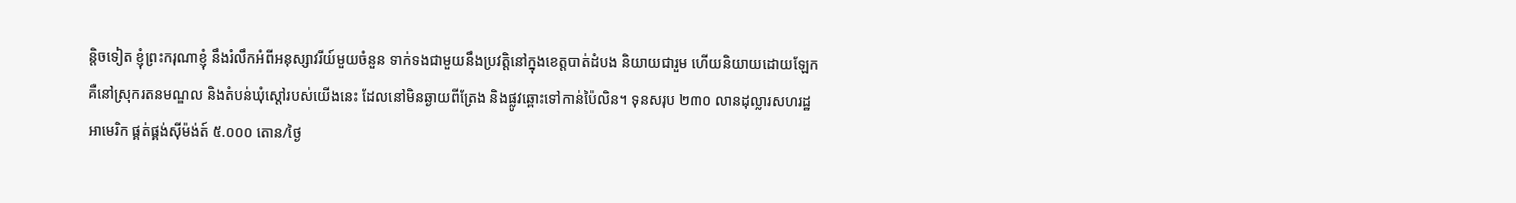ន្តិចទៀត ខ្ញុំព្រះករុណាខ្ញុំ នឹងរំលឹកអំពីអនុស្សាវរីយ៍មួយចំនួន ទាក់ទងជាមួយនឹងប្រវត្តិនៅក្នុងខេត្តបាត់ដំបង និយាយជារួម ហើយនិយាយដោយឡែក គឺនៅស្រុករតនមណ្ឌល និងតំបន់ឃុំស្តៅរបស់យើងនេះ ដែលនៅមិនឆ្ងាយពីត្រែង និងផ្លូវឆ្ពោះទៅកាន់ប៉ៃលិន។ ទុនសរុប ២៣០ លានដុល្លារសហរដ្ឋអាមេរិក ផ្គត់ផ្គង់ស៊ីម៉ង់ត៍ ៥.០០០ តោន/ថ្ងៃ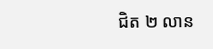ជិត ២ លាន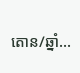តោន/ឆ្នាំ…